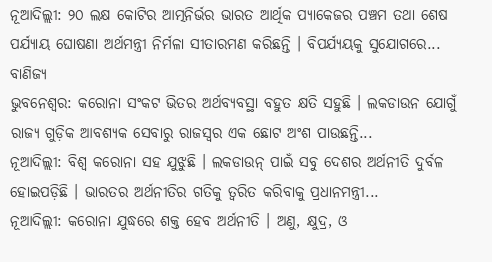ନୂଆଦିଲ୍ଲୀ: ୨୦ ଲକ୍ଷ କୋଟିର ଆତ୍ମନିର୍ଭର ଭାରତ ଆର୍ଥିକ ପ୍ୟାକେଜର ପଞ୍ଚମ ତଥା ଶେଷ ପର୍ଯ୍ୟାୟ ଘୋଷଣା ଅର୍ଥମନ୍ତ୍ରୀ ନିର୍ମଳା ସୀତାରମଣ କରିଛନ୍ତି । ବିପର୍ଯ୍ୟୟକୁ ସୁଯୋଗରେ...
ବାଣିଜ୍ୟ
ଭୁବନେଶ୍ୱର: କରୋନା ସଂକଟ ଭିତର ଅର୍ଥବ୍ୟବସ୍ଥା ବହୁତ କ୍ଷତି ସହୁଛି । ଲକଡାଉନ ଯୋଗୁଁ ରାଜ୍ୟ ଗୁଡ଼ିକ ଆବଶ୍ୟକ ସେବାରୁ ରାଜସ୍ୱର ଏକ ଛୋଟ ଅଂଶ ପାଉଛନ୍ତି...
ନୂଆଦିଲ୍ଲୀ: ବିଶ୍ୱ କରୋନା ସହ ଯୁଝୁଛି । ଲକଡାଉନ୍ ପାଇଁ ସବୁ ଦେଶର ଅର୍ଥନୀତି ଦୁର୍ବଳ ହୋଇପଡ଼ିଛି । ଭାରତର ଅର୍ଥନୀତିର ଗତିକୁ ତ୍ୱରିତ କରିବାକୁ ପ୍ରଧାନମନ୍ତ୍ରୀ...
ନୂଆଦିଲ୍ଲୀ: କରୋନା ଯୁଦ୍ଧରେ ଶକ୍ତ ହେବ ଅର୍ଥନୀତି । ଅଣୁ, କ୍ଷୁଦ୍ର, ଓ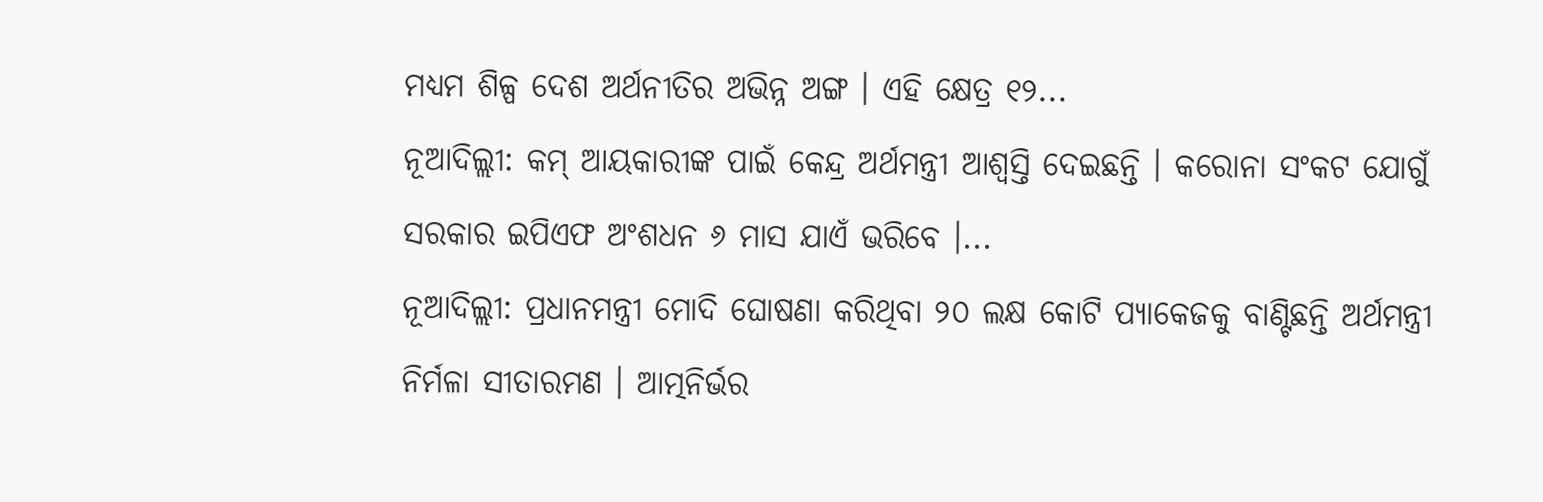ମଧ୍ୟମ ଶିଳ୍ପ ଦେଶ ଅର୍ଥନୀତିର ଅଭିନ୍ନ ଅଙ୍ଗ । ଏହି କ୍ଷେତ୍ର ୧୨...
ନୂଆଦିଲ୍ଲୀ: କମ୍ ଆୟକାରୀଙ୍କ ପାଇଁ କେନ୍ଦ୍ର ଅର୍ଥମନ୍ତ୍ରୀ ଆଶ୍ୱସ୍ତି ଦେଇଛନ୍ତି । କରୋନା ସଂକଟ ଯୋଗୁଁ ସରକାର ଇପିଏଫ ଅଂଶଧନ ୬ ମାସ ଯାଏଁ ଭରିବେ ।...
ନୂଆଦିଲ୍ଲୀ: ପ୍ରଧାନମନ୍ତ୍ରୀ ମୋଦି ଘୋଷଣା କରିଥିବା ୨୦ ଲକ୍ଷ କୋଟି ପ୍ୟାକେଜକୁ ବାଣ୍ଟିଛନ୍ତି ଅର୍ଥମନ୍ତ୍ରୀ ନିର୍ମଳା ସୀତାରମଣ । ଆତ୍ମନିର୍ଭର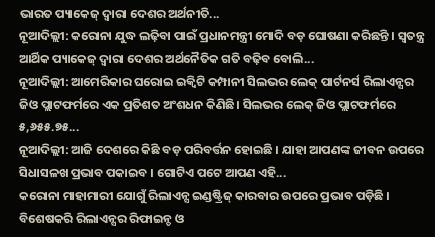ଭାରତ ପ୍ୟାକେଜ୍ ଦ୍ୱାରା ଦେଶର ଅର୍ଥନୀତି...
ନୂଆଦିଲ୍ଲୀ: କରୋନା ଯୁଦ୍ଧ ଲଢ଼ିବା ପାଇଁ ପ୍ରଧାନମନ୍ତ୍ରୀ ମୋଦି ବଡ଼ ଘୋଷଣା କରିଛନ୍ତି । ସ୍ୱତନ୍ତ୍ର ଆର୍ଥିକ ପ୍ୟାକେଜ୍ ଦ୍ୱାରା ଦେଶର ଅର୍ଥନୈତିକ ଗତି ବଢ଼ିବ ବୋଲି...
ନୂଆଦିଲ୍ଲୀ: ଆମେରିକାର ଘରୋଇ ଇକ୍ୱିଟି କମ୍ପାନୀ ସିଲଭର ଲେକ୍ ପାର୍ଟନର୍ସ ରିଲାଏନ୍ସର ଜିଓ ପ୍ଲାଟଫର୍ମରେ ଏକ ପ୍ରତିଶତ ଅଂଶଧନ କିଣିଛି। ସିଲଭର ଲେକ୍ ଜିଓ ପ୍ଲାଟଫର୍ମରେ ୫,୬୫୫.୭୫...
ନୂଆଦିଲ୍ଲୀ: ଆଜି ଦେଶରେ କିଛି ବଡ଼ ପରିବର୍ତ୍ତନ ହୋଇଛି । ଯାହା ଆପଣଙ୍କ ଜୀବନ ଉପରେ ସିଧାସଳଖ ପ୍ରଭାବ ପକାଇବ । ଗୋଟିଏ ପଟେ ଆପଣ ଏହି...
କରୋନା ମାହାମାରୀ ଯୋଗୁଁ ରିଲାଏନ୍ସ ଇଣ୍ଡଷ୍ଟ୍ରିଜ୍ କାରବାର ଉପରେ ପ୍ରଭାବ ପଡ଼ିଛି । ବିଶେଷକରି ରିଲାଏନ୍ସର ରିଫାଇନ୍ଡ ଓ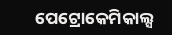ପେଟ୍ରୋକେମିକାଲ୍ସ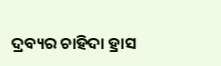ଦ୍ରବ୍ୟର ଚାହିଦା ହ୍ରାସ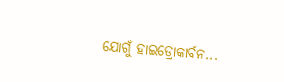ଯୋଗୁଁ ହାଇଡ୍ରୋକାର୍ବନ...